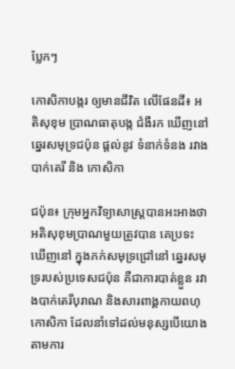ប្លែកៗ

កោសិកាបង្ករ ឲ្យមានជីវិត លើផែនដី៖ អតិសុខុម ប្រាណធាតុបង្ក ជំងឺរក ឃើញនៅ ឆ្នេរសមុទ្រជប៉ុន ផ្តល់នូវ ទំនាក់ទំនង រវាងបាក់តេរី និង កោសិកា

ជប៉ុន៖ ក្រុមអ្នកវិទ្យាសាស្ត្របានអះអាងថា អតិសុខុមប្រាណមួយត្រូវបាន គេប្រទះឃើញនៅ ក្នុងភក់សមុទ្រជ្រៅនៅ ឆ្នេរសមុទ្ររបស់ប្រទេសជប៉ុន គឺជាការបាត់ខ្លួន រវាងបាក់តេរីបុរាណ និងសារពាង្គកាយពហុកោសិកា ដែលនាំទៅដល់មនុស្សបើយោងតាមការ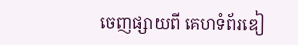ចេញផ្សាយពី គេហទំព័រឌៀ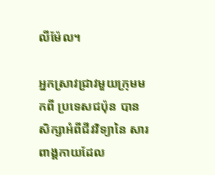លីម៉ែល។

អ្នកស្រាវជ្រាវមួយក្រុមមកពី ប្រទេសជប៉ុន បានសិក្សាអំពីជីវវិទ្យានៃ សារពាង្គកាយដែល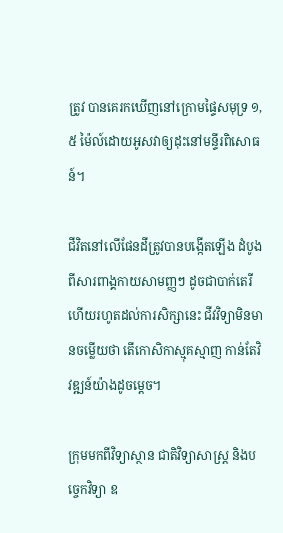ត្រូវ បានគេរកឃើញនៅក្រោមផ្ទៃសមុទ្រ ១,៥ ម៉ៃល៍ដោយអូសវាឲ្យដុះនៅមន្ទីរពិសោធន៍។

ជីវិតនៅលើផែនដីត្រូវបានបង្កើតឡើង ដំបូងពីសារពាង្គកាយសាមញ្ញៗ ដូចជាបាក់តេរី ហើយរហូតដល់ការសិក្សានេះ ជីវវិទ្យាមិនមានចម្លើយថា តើកោសិកាស្មុគស្មាញ កាន់តែវិវឌ្ឍន៍យ៉ាងដូចម្តេច។

ក្រុមមកពីវិទ្យាស្ថាន ជាតិវិទ្យាសាស្ត្រ និងបច្ចេកវិទ្យា ឧ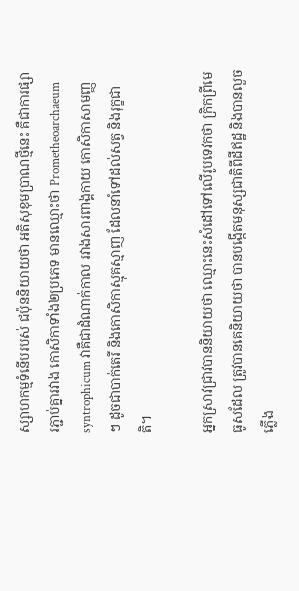ស្សាហកម្មទំនើបរបស់ ជប៉ុននិយាយថា អតិសុខុមប្រាណថ្មីនេះ គឺជាការផ្សារភ្ជាប់គ្នារវាង កោសិកាទាំង២ប្រភេទ មានឈ្មោះថា Prometheoarchaeum syntrophicum វាគឺជាដំណាក់កាល រវាងសារពាង្គកាយ កោសិកាសាមញ្ញ ៗ ដូចជាបាក់តេរី និងកោសិកាស្មុគស្មាញ ដែលនាំទៅដល់សត្វ និងរុក្ខជាតិ។

អ្នកស្រាវជ្រាវបាននិយាយថា ឈ្មោះនេះសំដៅទៅលើរូបទេវកថា ក្រិកព្រីមេធូសដែល ត្រូវបានគេនិយាយថា បានបង្កើតមនុស្សជាតិពីដីឥដ្ឋ និងបានលួច ភ្លើង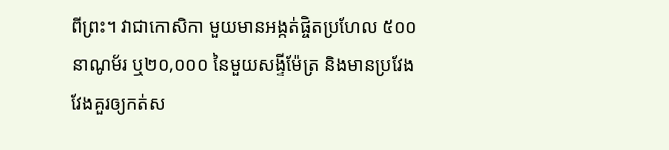ពីព្រះ។ វាជាកោសិកា មួយមានអង្កត់ផ្ចិតប្រហែល ៥០០ នាណូម័រ ឬ២០,០០០ នៃមួយសង្ទីម៉ែត្រ និងមានប្រវែង វែងគួរឲ្យកត់ស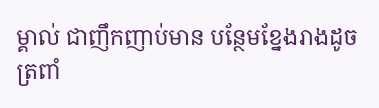ម្គាល់ ជាញឹកញាប់មាន បន្ថែមខ្នែងរាងដូចត្រពាំ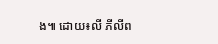ង៕ ដោយ៖លី ភីលីព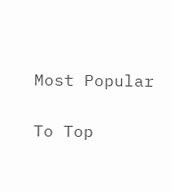Most Popular

To Top